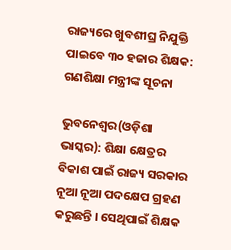ରାଜ୍ୟରେ ଖୁବଶୀଘ୍ର ନିଯୁକ୍ତି ପାଇବେ ୩୦ ହଜାର ଶିକ୍ଷକ: ଗଣଶିକ୍ଷା ମନ୍ତ୍ରୀଙ୍କ ସୂଚନା

ଭୁବନେଶ୍ୱର(ଓଡ଼ିଶା ଭାସ୍କର): ଶିକ୍ଷା କ୍ଷେତ୍ରର ବିକାଶ ପାଇଁ ରାଜ୍ୟ ସରକାର ନୂଆ ନୂଆ ପଦକ୍ଷେପ ଗ୍ରହଣ କରୁଛନ୍ତି । ସେଥିପାଇଁ ଶିକ୍ଷକ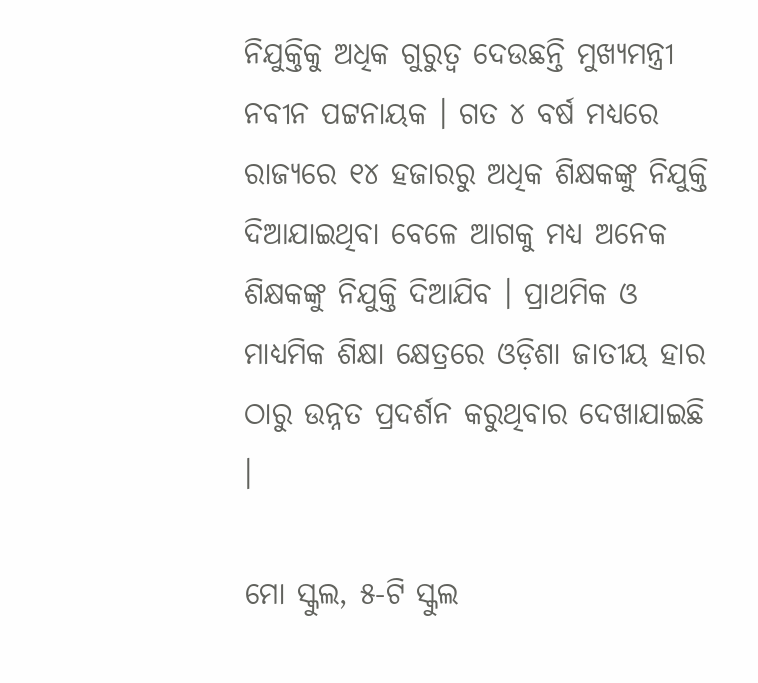ନିଯୁକ୍ତିକୁ ଅଧିକ ଗୁରୁତ୍ୱ ଦେଉଛନ୍ତି ମୁଖ୍ୟମନ୍ତ୍ରୀ ନବୀନ ପଟ୍ଟନାୟକ । ଗତ ୪ ବର୍ଷ ମଧ୍ୟରେ ରାଜ୍ୟରେ ୧୪ ହଜାରରୁ ଅଧିକ ଶିକ୍ଷକଙ୍କୁ ନିଯୁକ୍ତି ଦିଆଯାଇଥିବା ବେଳେ ଆଗକୁ ମଧ୍ୟ ଅନେକ ଶିକ୍ଷକଙ୍କୁ ନିଯୁକ୍ତି ଦିଆଯିବ । ପ୍ରାଥମିକ ଓ ମାଧ୍ୟମିକ ଶିକ୍ଷା କ୍ଷେତ୍ରରେ ଓଡ଼ିଶା ଜାତୀୟ ହାର ଠାରୁ ଉନ୍ନତ ପ୍ରଦର୍ଶନ କରୁଥିବାର ଦେଖାଯାଇଛି ।

ମୋ ସ୍କୁଲ, ୫-ଟି ସ୍କୁଲ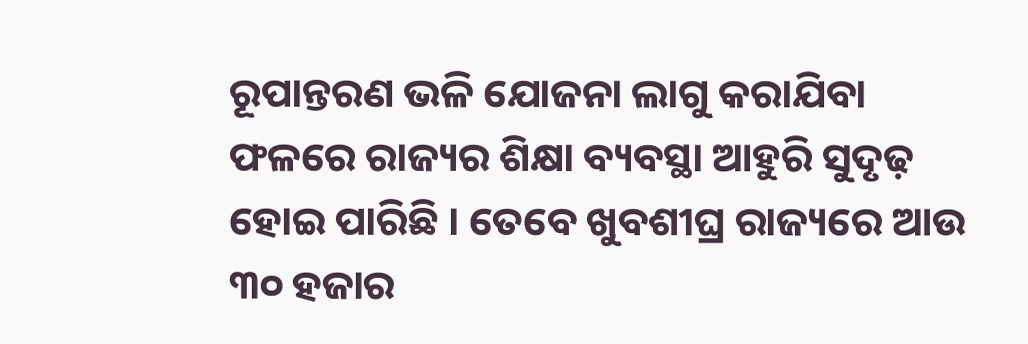ରୂପାନ୍ତରଣ ଭଳି ଯୋଜନା ଲାଗୁ କରାଯିବା ଫଳରେ ରାଜ୍ୟର ଶିକ୍ଷା ବ୍ୟବସ୍ଥା ଆହୁରି ସୁଦୃଢ଼ ହୋଇ ପାରିଛି । ତେବେ ଖୁବଶୀଘ୍ର ରାଜ୍ୟରେ ଆଉ ୩୦ ହଜାର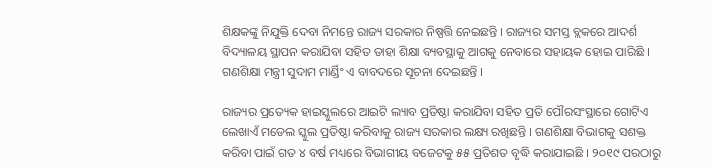ଶିକ୍ଷକଙ୍କୁ ନିଯୁକ୍ତି ଦେବା ନିମନ୍ତେ ରାଜ୍ୟ ସରକାର ନିଷ୍ପତ୍ତି ନେଇଛନ୍ତି । ରାଜ୍ୟର ସମସ୍ତ ବ୍ଲକରେ ଆଦର୍ଶ ବିଦ୍ୟାଳୟ ସ୍ଥାପନ କରାଯିବା ସହିତ ତାହା ଶିକ୍ଷା ବ୍ୟବସ୍ଥାକୁ ଆଗକୁ ନେବାରେ ସହାୟକ ହୋଇ ପାରିଛି । ଗଣଶିକ୍ଷା ମନ୍ତ୍ରୀ ସୁଦାମ ମାର୍ଣ୍ଡିଂ ଏ ବାବଦରେ ସୂଚନା ଦେଇଛନ୍ତି ।

ରାଜ୍ୟର ପ୍ରତ୍ୟେକ ହାଇସ୍କୁଲରେ ଆଇଟି ଲ୍ୟାବ ପ୍ରତିଷ୍ଠା କରାଯିବା ସହିତ ପ୍ରତି ପୌରସଂସ୍ଥାରେ ଗୋଟିଏ ଲେଖାଏଁ ମଡେଲ ସ୍କୁଲ ପ୍ରତିଷ୍ଠା କରିବାକୁ ରାଜ୍ୟ ସରକାର ଲକ୍ଷ୍ୟ ରଖିଛନ୍ତି । ଗଣଶିକ୍ଷା ବିଭାଗକୁ ସଶକ୍ତ କରିବା ପାଇଁ ଗତ ୪ ବର୍ଷ ମଧ୍ୟରେ ବିଭାଗୀୟ ବଜେଟକୁ ୫୫ ପ୍ରତିଶତ ବୃଦ୍ଧି କରାଯାଇଛି । ୨୦୧୯ ପରଠାରୁ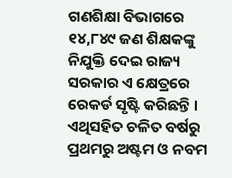ଗଣଶିକ୍ଷା ବିଭାଗରେ ୧୪,୮୪୯ ଜଣ ଶିକ୍ଷକଙ୍କୁ ନିଯୁକ୍ତି ଦେଇ ରାଜ୍ୟ ସରକାର ଏ କ୍ଷେତ୍ରରେ ରେକର୍ଡ ସୃଷ୍ଟି କରିଛନ୍ତି । ଏଥିସହିତ ଚଳିତ ବର୍ଷରୁ ପ୍ରଥମରୁ ଅଷ୍ଟମ ଓ ନବମ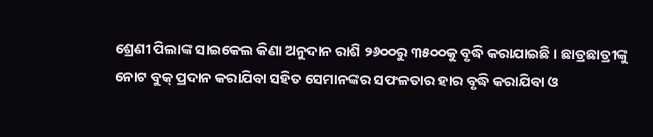ଶ୍ରେଣୀ ପିଲାଙ୍କ ସାଇକେଲ କିଣା ଅନୁଦାନ ରାଶି ୨୬୦୦ରୁ ୩୫୦୦କୁ ବୃଦ୍ଧି କରାଯାଇଛି । ଛାତ୍ରଛାତ୍ରୀଙ୍କୁ ନୋଟ ବୁକ୍ ପ୍ରଦାନ କରାଯିବା ସହିତ ସେମାନଙ୍କର ସଫଳତାର ହାର ବୃଦ୍ଧି କରାଯିବା ଓ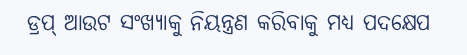ଡ୍ରପ୍ ଆଉଟ ସଂଖ୍ୟାକୁ ନିୟନ୍ତ୍ରଣ କରିବାକୁ ମଧ୍ୟ ପଦକ୍ଷେପ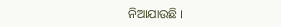ନିଆଯାଉଛି ।